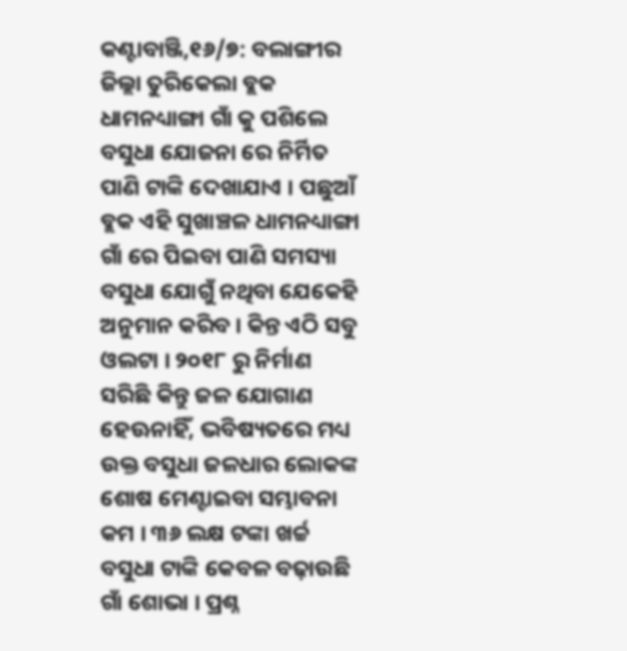କଣ୍ଟାବାଞ୍ଜି,୧୬/୭: ବଲାଙ୍ଗୀର ଜିଲ୍ଲା ତୁରିକେଲା ବ୍ଲକ ଧାମନଧ୍ୟାଙ୍ଗା ଗାଁ କୁ ପଶିଲେ ବସୁଧା ଯୋଜନା ରେ ନିର୍ମିତ ପାଣି ଟାଙ୍କି ଦେଖାଯାଏ । ପଛୁଆଁ ବ୍ଲକ ଏହି ସୁଖାଞ୍ଚଳ ଧାମନଧ୍ୟାଙ୍ଗା ଗାଁ ରେ ପିଇବା ପାଣି ସମସ୍ୟା ବସୁଧା ଯୋଗୁଁ ନଥିବା ଯେକେହି ଅନୁମାନ କରିବ । କିନ୍ତ ଏଠି ସବୁ ଓଲଟା । ୨୦୧୮ ରୁ ନିର୍ମାଣ ସରିଛି କିନ୍ତୁ ଜଳ ଯୋଗାଣ ହେଊନାହିଁ, ଭବିଷ୍ୟତରେ ମଧ୍ୟ ଉକ୍ତ ବସୁଧା ଜଳଧାର ଲୋକଙ୍କ ଶୋଷ ମେଣ୍ଟାଇବା ସମ୍ଭାବନା କମ । ୩୬ ଲକ୍ଷ ଟଙ୍କା ଖର୍ଚ୍ଚ ବସୁଧା ଟାଙ୍କି କେବଳ ବଢ଼ାଉଛି ଗାଁ ଶୋଭା । ପ୍ରଶ୍ନ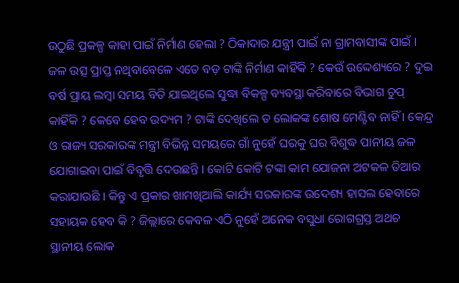ଉଠୁଛି ପ୍ରକଳ୍ପ କାହା ପାଇଁ ନିର୍ମାଣ ହେଲା ? ଠିକାଦାର ଯନ୍ତ୍ରୀ ପାଇଁ ନା ଗ୍ରାମବାସୀଙ୍କ ପାଇଁ । ଜଳ ଉତ୍ସ ପ୍ରାପ୍ତ ନଥିବାବେଳେ ଏତେ ବଡ଼ ଟାଙ୍କି ନିର୍ମାଣ କାହିଁକି ? କେଉଁ ଉଦ୍ଦେଶ୍ୟରେ ? ଦୁଇ ବର୍ଷ ପ୍ରାୟ ଲମ୍ବା ସମୟ ବିତି ଯାଇଥିଲେ ସୁଦ୍ଧା ବିକଳ୍ପ ବ୍ୟବସ୍ଥା କରିବାରେ ବିଭାଗ ଚୁପ୍ କାହିଁକି ? କେବେ ହେବ ଉଦ୍ୟମ ? ଟାଙ୍କି ଦେଖିଲେ ତ ଲୋକଙ୍କ ଶୋଷ ମେଣ୍ଟିବ ନାହିଁ । କେନ୍ଦ୍ର ଓ ରାଜ୍ୟ ସରକାରଙ୍କ ମନ୍ତ୍ରୀ ବିଭିନ୍ନ ସମୟରେ ଗାଁ ନୁହେଁ ଘରକୁ ଘର ବିଶୁଦ୍ଧ ପାନୀୟ ଜଳ ଯୋଗାଇବା ପାଇଁ ବିବୃତ୍ତି ଦେଉଛନ୍ତି । କୋଟି କୋଟି ଟଙ୍କା କାମ ଯୋଜନା ଅଟକଳ ତିଆର କରାଯାଉଛି । କିନ୍ତୁ ଏ ପ୍ରକାର ଖାମଖିଆଲି କାର୍ଯ୍ୟ ସରକାରଙ୍କ ଉଦେଶ୍ୟ ହାସଲ ହେବାରେ ସହାୟକ ହେବ କି ? ଜିଲ୍ଲାରେ କେବଳ ଏଠି ନୁହେଁ ଅନେକ ବସୁଧା ରୋଗଗ୍ରସ୍ତ ଅଥଚ ସ୍ଥାନୀୟ ଲୋକ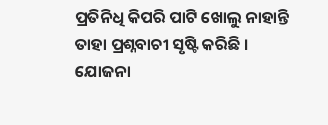ପ୍ରତିନିଧି କିପରି ପାଟି ଖୋଲୁ ନାହାନ୍ତି ତାହା ପ୍ରଶ୍ନବାଚୀ ସୃଷ୍ଟି କରିଛି । ଯୋଜନା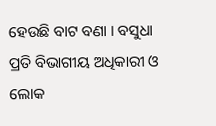ହେଉଛି ବାଟ ବଣା । ବସୁଧା ପ୍ରତି ବିଭାଗୀୟ ଅଧିକାରୀ ଓ ଲୋକ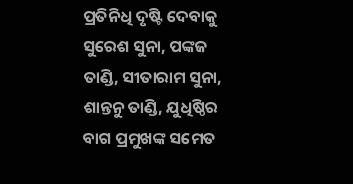ପ୍ରତିନିଧି ଦୃଷ୍ଟି ଦେବାକୁ ସୁରେଶ ସୁନା, ପଙ୍କଜ ତାଣ୍ଡି, ସୀତାରାମ ସୁନା, ଶାନ୍ତନୁ ତାଣ୍ଡି, ଯୁଧିଷ୍ଠିର ବାଗ ପ୍ରମୁଖଙ୍କ ସମେତ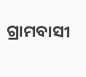ଗ୍ରାମବାସୀ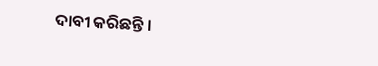ଦାବୀ କରିଛନ୍ତି ।